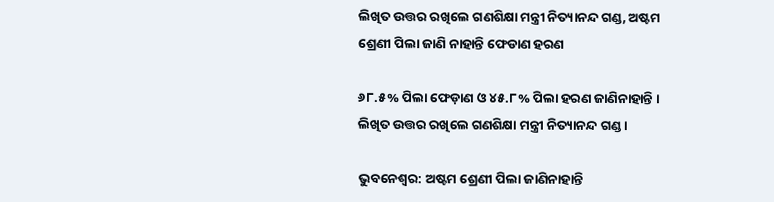ଲିଖିତ ଉତ୍ତର ରଖିଲେ ଗଣଶିକ୍ଷା ମନ୍ତ୍ରୀ ନିତ୍ୟାନନ୍ଦ ଗଣ୍ଡ, ଅଷ୍ଟମ ଶ୍ରେଣୀ ପିଲା ଜାଣି ନାହାନ୍ତି ଫେଡାଣ ହରଣ

୬୮.୫% ପିଲା ଫେଡ଼ାଣ ଓ ୪୫.୮% ପିଲା ହରଣ ଜାଣିନାହାନ୍ତି । ଲିଖିତ ଉତ୍ତର ରଖିଲେ ଗଣଶିକ୍ଷା ମନ୍ତ୍ରୀ ନିତ୍ୟାନନ୍ଦ ଗଣ୍ଡ ।

ଭୁବନେଶ୍ବର: ଅଷ୍ଟମ ଶ୍ରେଣୀ ପିଲା ଜାଣିନାହାନ୍ତି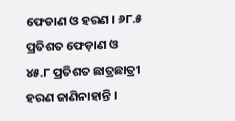ଫେଡାଣ ଓ ହରଣ । ୬୮.୫ ପ୍ରତିଶତ ଫେଡ଼ାଣ ଓ ୪୫.୮ ପ୍ରତିଶତ ଛାତ୍ରଛାତ୍ରୀ ହରଣ ଜାଣିନାହାନ୍ତି ।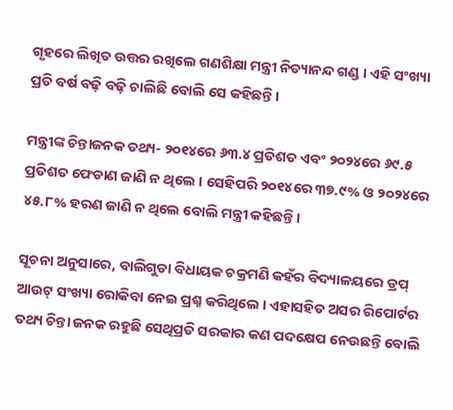ଗୃହରେ ଲିଖିତ ଉତ୍ତର ରଖିଲେ ଗଣଶିକ୍ଷା ମନ୍ତ୍ରୀ ନିତ୍ୟାନନ୍ଦ ଗଣ୍ଡ । ଏହି ସଂଖ୍ୟା ପ୍ରତି ବର୍ଷ ବଢ଼ି ବଢ଼ି ଚାଲିଛି ବୋଲି ସେ କହିଛନ୍ତି ।

ମନ୍ତ୍ରୀଙ୍କ ଚିନ୍ତାଜନକ ତଥ୍ୟ- ୨୦୧୪ରେ ୬୩.୪ ପ୍ରତିଶତ ଏବଂ ୨୦୨୪ରେ ୬୯.୫ ପ୍ରତିଶତ ଫେଡାଣ ଜାଣି ନ ଥିଲେ । ସେହିପରି ୨୦୧୪ରେ ୩୭.୯% ଓ ୨୦୨୪ରେ ୪୫.୮% ହରଣ ଜାଣି ନ ଥିଲେ ବୋଲି ମନ୍ତ୍ରୀ କହିଛନ୍ତି ।

ସୂଚନା ଅନୁସାରେ, ବାଲିଗୁଡା ବିଧାୟକ ଚକ୍ରମଣି କହଁର ବିଦ୍ୟାଳୟରେ ଡ୍ରପ୍‌ ଆଉଟ୍‌ ସଂଖ୍ୟା ରୋକିବା ନେଇ ପ୍ରଶ୍ନ କରିଥିଲେ । ଏହାସହିତ ଅସର ରିପୋର୍ଟର ତଥ୍ୟ ଚିନ୍ତା ଜନକ ରହୁଛି ସେଥିପ୍ରତି ସରକାର କଣ ପଦକ୍ଷେପ ନେଉଛନ୍ତି ବୋଲି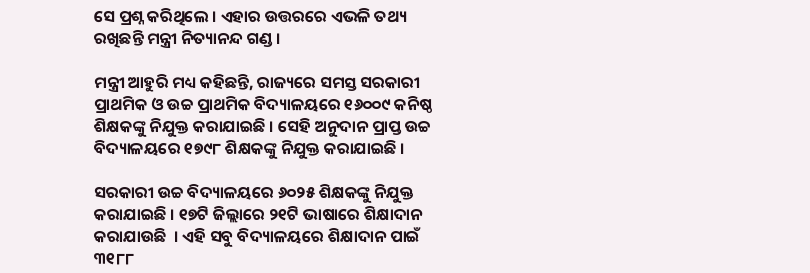ସେ ପ୍ରଶ୍ନ କରିଥିଲେ । ଏହାର ଉତ୍ତରରେ ଏଭଳି ତଥ୍ୟ ରଖିଛନ୍ତି ମନ୍ତ୍ରୀ ନିତ୍ୟାନନ୍ଦ ଗଣ୍ଡ ।

ମନ୍ତ୍ରୀ ଆହୁରି ମଧ୍ୟ କହିଛନ୍ତି, ରାଜ୍ୟରେ ସମସ୍ତ ସରକାରୀ ପ୍ରାଥମିକ ଓ ଉଚ୍ଚ ପ୍ରାଥମିକ ବିଦ୍ୟାଳୟରେ ୧୬୦୦୯ କନିଷ୍ଠ ଶିକ୍ଷକଙ୍କୁ ନିଯୁକ୍ତ କରାଯାଇଛି । ସେହି ଅନୁଦାନ ପ୍ରାପ୍ତ ଉଚ୍ଚ ବିଦ୍ୟାଳୟରେ ୧୭୯୮ ଶିକ୍ଷକଙ୍କୁ ନିଯୁକ୍ତ କରାଯାଇଛି ।

ସରକାରୀ ଉଚ୍ଚ ବିଦ୍ୟାଳୟରେ ୬୦୨୫ ଶିକ୍ଷକଙ୍କୁ ନିଯୁକ୍ତ କରାଯାଇଛି । ୧୭ଟି ଜିଲ୍ଲାରେ ୨୧ଟି ଭାଷାରେ ଶିକ୍ଷାଦାନ କରାଯାଉଛି  । ଏହି ସବୁ ବିଦ୍ୟାଳୟରେ ଶିକ୍ଷାଦାନ ପାଇଁ ୩୧୮୮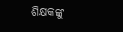ଶିକ୍ଷକଙ୍କୁ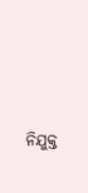ନିଯୁକ୍ତ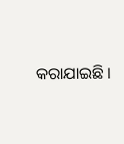କରାଯାଇଛି ।